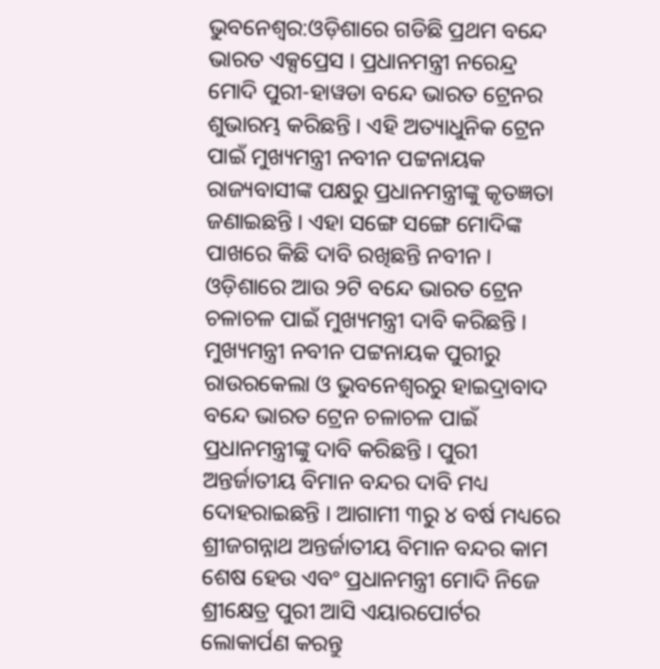ଭୁବନେଶ୍ବର:ଓଡ଼ିଶାରେ ଗଡିଛି ପ୍ରଥମ ବନ୍ଦେ ଭାରତ ଏକ୍ସପ୍ରେସ । ପ୍ରଧାନମନ୍ତ୍ରୀ ନରେନ୍ଦ୍ର ମୋଦି ପୁରୀ-ହାୱଡା ବନ୍ଦେ ଭାରତ ଟ୍ରେନର ଶୁଭାରମ୍ଭ କରିଛନ୍ତି । ଏହି ଅତ୍ୟାଧୁନିକ ଟ୍ରେନ ପାଇଁ ମୁଖ୍ୟମନ୍ତ୍ରୀ ନବୀନ ପଟ୍ଟନାୟକ ରାଜ୍ୟବାସୀଙ୍କ ପକ୍ଷରୁ ପ୍ରଧାନମନ୍ତ୍ରୀଙ୍କୁ କୃତଜ୍ଞତା ଜଣାଇଛନ୍ତି । ଏହା ସଙ୍ଗେ ସଙ୍ଗେ ମୋଦିଙ୍କ ପାଖରେ କିଛି ଦାବି ରଖିଛନ୍ତି ନବୀନ । ଓଡ଼ିଶାରେ ଆଉ ୨ଟି ବନ୍ଦେ ଭାରତ ଟ୍ରେନ ଚଳାଚଳ ପାଇଁ ମୁଖ୍ୟମନ୍ତ୍ରୀ ଦାବି କରିଛନ୍ତି ।
ମୁଖ୍ୟମନ୍ତ୍ରୀ ନବୀନ ପଟ୍ଟନାୟକ ପୁରୀରୁ ରାଉରକେଲା ଓ ଭୁବନେଶ୍ବରରୁ ହାଇଦ୍ରାବାଦ ବନ୍ଦେ ଭାରତ ଟ୍ରେନ ଚଳାଚଳ ପାଇଁ ପ୍ରଧାନମନ୍ତ୍ରୀଙ୍କୁ ଦାବି କରିଛନ୍ତି । ପୁରୀ ଅନ୍ତର୍ଜାତୀୟ ବିମାନ ବନ୍ଦର ଦାବି ମଧ୍ୟ ଦୋହରାଇଛନ୍ତି । ଆଗାମୀ ୩ରୁ ୪ ବର୍ଷ ମଧ୍ୟରେ ଶ୍ରୀଜଗନ୍ନାଥ ଅନ୍ତର୍ଜାତୀୟ ବିମାନ ବନ୍ଦର କାମ ଶେଷ ହେଉ ଏବଂ ପ୍ରଧାନମନ୍ତ୍ରୀ ମୋଦି ନିଜେ ଶ୍ରୀକ୍ଷେତ୍ର ପୁରୀ ଆସି ଏୟାରପୋର୍ଟର ଲୋକାର୍ପଣ କରନ୍ତୁ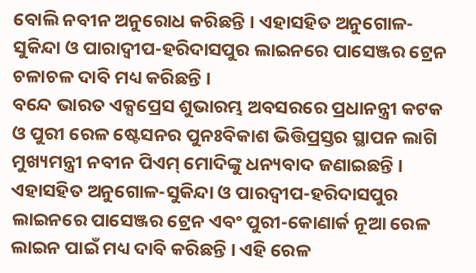ବୋଲି ନବୀନ ଅନୁରୋଧ କରିଛନ୍ତି । ଏହାସହିତ ଅନୁଗୋଳ-ସୁକିନ୍ଦା ଓ ପାରାଦ୍ବୀପ-ହରିଦାସପୁର ଲାଇନରେ ପାସେଞ୍ଜର ଟ୍ରେନ ଚଳାଚଳ ଦାବି ମଧ୍ୟ କରିଛନ୍ତି ।
ବନ୍ଦେ ଭାରତ ଏକ୍ସପ୍ରେସ ଶୁଭାରମ୍ଭ ଅବସରରେ ପ୍ରଧାନନ୍ତ୍ରୀ କଟକ ଓ ପୁରୀ ରେଳ ଷ୍ଟେସନର ପୁନଃବିକାଶ ଭିତ୍ତିପ୍ରସ୍ତର ସ୍ଥାପନ ଲାଗି ମୁଖ୍ୟମନ୍ତ୍ରୀ ନବୀନ ପିଏମ୍ ମୋଦିଙ୍କୁ ଧନ୍ୟବାଦ ଜଣାଇଛନ୍ତି । ଏହାସହିତ ଅନୁଗୋଳ-ସୁକିନ୍ଦା ଓ ପାରଦ୍ବୀପ-ହରିଦାସପୁର ଲାଇନରେ ପାସେଞ୍ଜର ଟ୍ରେନ ଏବଂ ପୁରୀ-କୋଣାର୍କ ନୂଆ ରେଳ ଲାଇନ ପାଇଁ ମଧ୍ୟ ଦାବି କରିଛନ୍ତି । ଏହି ରେଳ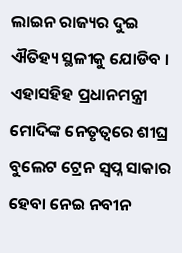ଲାଇନ ରାଜ୍ୟର ଦୁଇ ଐତିହ୍ୟ ସ୍ଥଳୀକୁ ଯୋଡିବ । ଏହାସହିହ ପ୍ରଧାନମନ୍ତ୍ରୀ ମୋଦିଙ୍କ ନେତୃତ୍ବରେ ଶୀଘ୍ର ବୁଲେଟ ଟ୍ରେନ ସ୍ବପ୍ନ ସାକାର ହେବା ନେଇ ନବୀନ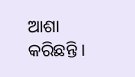ଆଶା କରିଛନ୍ତି ।